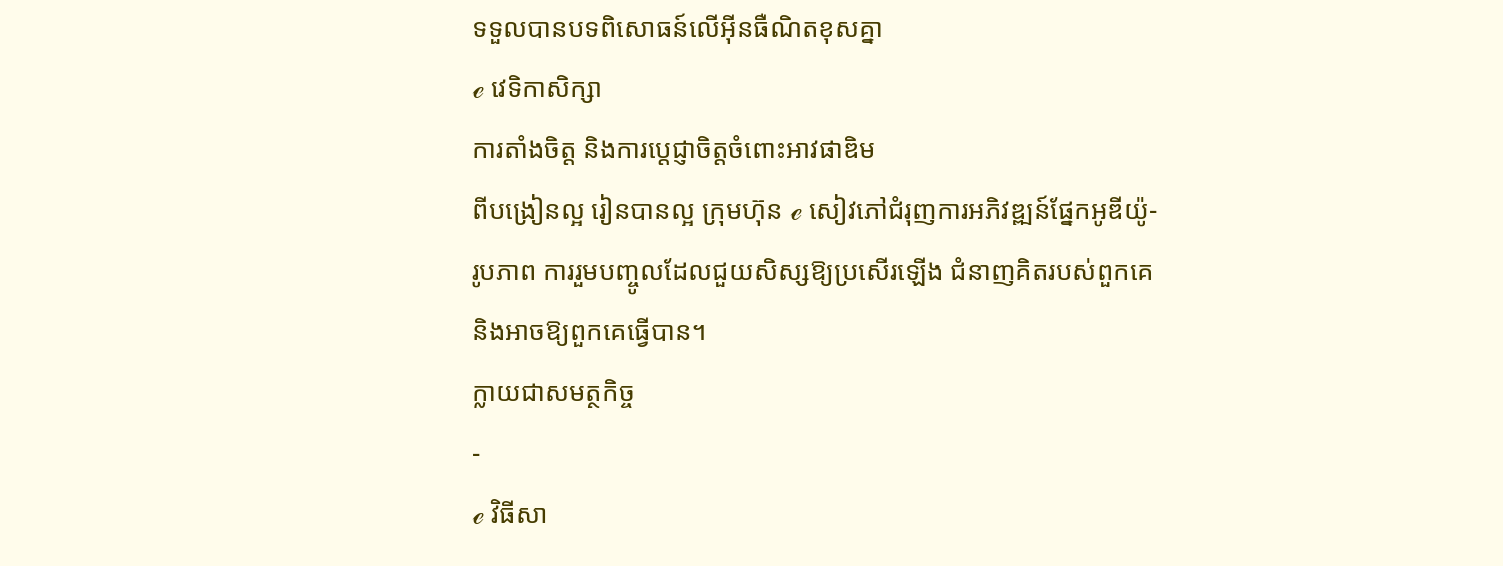ទទួលបានបទពិសោធន៍លើអ៊ីនធឺណិតខុសគ្នា
ℯ វេទិកាសិក្សា
ការតាំងចិត្ត និងការប្តេជ្ញាចិត្តចំពោះអាវផាឌិម
ពីបង្រៀនល្អ រៀនបានល្អ ក្រុមហ៊ុន ℯ សៀវភៅជំរុញការអភិវឌ្ឍន៍ផ្នែកអូឌីយ៉ូ-រូបភាព ការរួមបញ្ចូលដែលជួយសិស្សឱ្យប្រសើរឡើង ជំនាញគិតរបស់ពួកគេ និងអាចឱ្យពួកគេធ្វើបាន។
ក្លាយជាសមត្ថកិច្ច
-
ℯ វិធីសា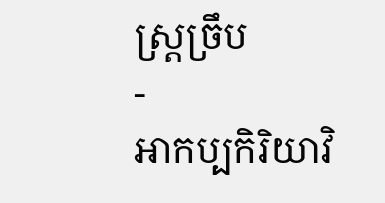ស្រ្តច្រឹប
-
អាកប្បកិរិយាវិ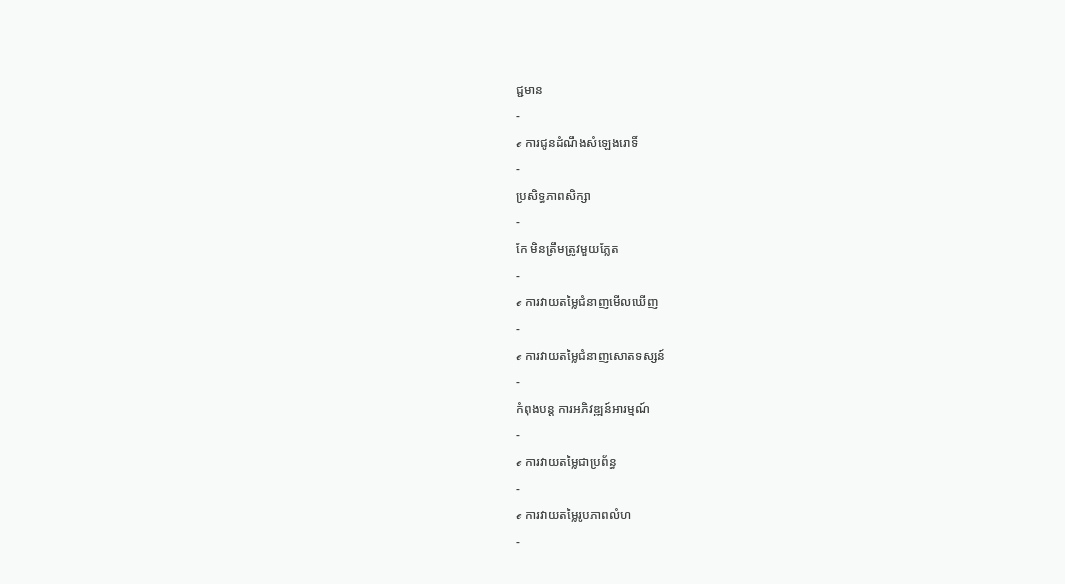ជ្ជមាន
-
ℯ ការជូនដំណឹងសំឡេងរោទិ៍
-
ប្រសិទ្ធភាពសិក្សា
-
កែ មិនត្រឹមត្រូវមួយភ្លែត
-
ℯ ការវាយតម្លៃជំនាញមើលឃើញ
-
ℯ ការវាយតម្លៃជំនាញសោតទស្សន៍
-
កំពុងបន្ត ការអភិវឌ្ឍន៍អារម្មណ៍
-
ℯ ការវាយតម្លៃជាប្រព័ន្ធ
-
ℯ ការវាយតម្លៃរូបភាពលំហ
-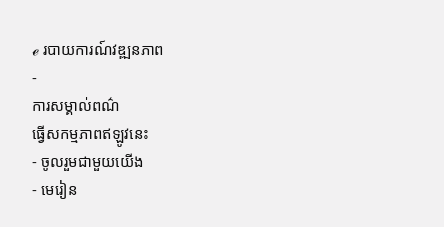ℯ របាយការណ៍វឌ្ឍនភាព
-
ការសម្គាល់ពណ៌
ធ្វើសកម្មភាពឥឡូវនេះ
- ចូលរួមជាមួយយើង
- មេរៀន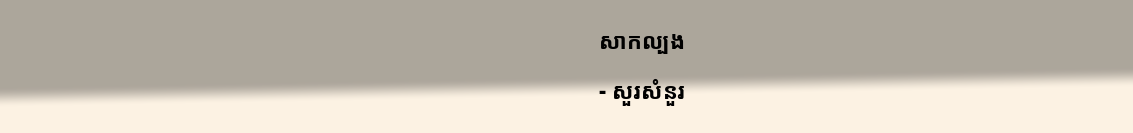សាកល្បង
- សួរសំនួរ